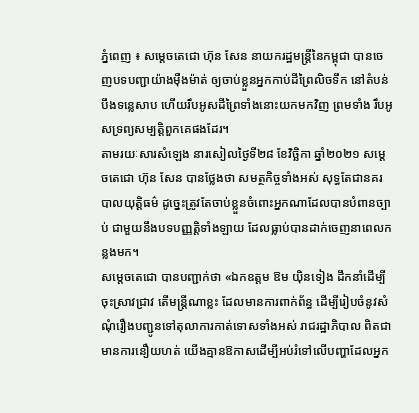ភ្នំពេញ ៖ សម្ដេចតេជោ ហ៊ុន សែន នាយករដ្ឋមន្ដ្រីនៃកម្ពុជា បានចេញបទបញ្ជាយ៉ាងម៉ឺងម៉ាត់ ឲ្យចាប់ខ្លួនអ្នកកាប់ដីព្រៃលិចទឹក នៅតំបន់បឹងទន្លេសាប ហើយរឹបអូសដីព្រៃទាំងនោះយកមកវិញ ព្រមទាំង រឹបអូសទ្រព្យសម្បត្តិពួកគេផងដែរ។
តាមរយៈសារសំឡេង នារសៀលថ្ងៃទី២៨ ខែវិច្ឆិកា ឆ្នាំ២០២១ សម្ដេចតេជោ ហ៊ុន សែន បានថ្លែងថា សមត្ថកិច្ចទាំងអស់ សុទ្ធតែជានគរបាលយុត្តិធម៌ ដូច្នេះត្រូវតែចាប់ខ្លួនចំពោះអ្នកណាដែលបានបំពានច្បាប់ ជាមួយនឹងបទបញ្ញត្តិទាំងឡាយ ដែលធ្លាប់បានដាក់ចេញនាពេលកន្លងមក។
សម្ដេចតេជោ បានបញ្ជាក់ថា «ឯកឧត្តម ឱម យ៉ិនទៀង ដឹកនាំដើម្បីចុះស្រាវជ្រាវ តើមន្ដ្រីណាខ្លះ ដែលមានការពាក់ព័ន្ធ ដើម្បីរៀបចំនូវសំណុំរឿងបញ្ជូនទៅតុលាការកាត់ទោសទាំងអស់ រាជរដ្ឋាភិបាល ពិតជាមានការនឿយហត់ យើងគ្មានឱកាសដើម្បីអប់រំទៅលើបញ្ហាដែលអ្នក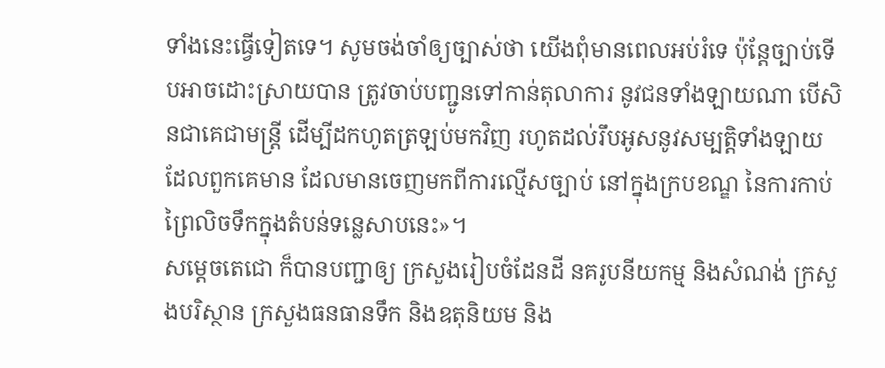ទាំងនេះធ្វើទៀតទេ។ សូមចង់ចាំឲ្យច្បាស់ថា យើងពុំមានពេលអប់រំទេ ប៉ុន្ដែច្បាប់ទើបអាចដោះស្រាយបាន ត្រូវចាប់បញ្ជូនទៅកាន់តុលាការ នូវជនទាំងឡាយណា បើសិនជាគេជាមន្ដ្រី ដើម្បីដកហូតត្រឡប់មកវិញ រហូតដល់រឹបអូសនូវសម្បត្តិទាំងឡាយ ដែលពួកគេមាន ដែលមានចេញមកពីការល្មើសច្បាប់ នៅក្នុងក្របខណ្ឌ នៃការកាប់ព្រៃលិចទឹកក្នុងតំបន់ទន្លេសាបនេះ»។
សម្ដេចតេជោ ក៏បានបញ្ជាឲ្យ ក្រសួងរៀបចំដែនដី នគរូបនីយកម្ម និងសំណង់ ក្រសួងបរិស្ថាន ក្រសួងធនធានទឹក និងឧតុនិយម និង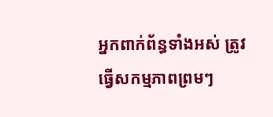អ្នកពាក់ព័ន្ធទាំងអស់ ត្រូវធ្វើសកម្មភាពព្រមៗ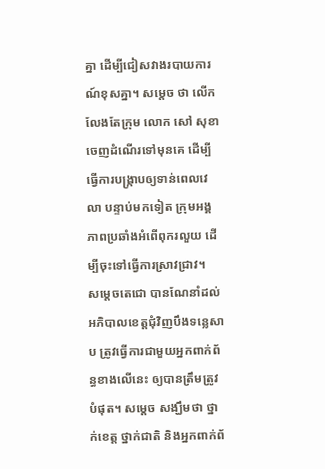គ្នា ដើម្បីជៀសវាងរបាយការណ៍ខុសគ្នា។ សម្ដេច ថា លើកលែងតែក្រុម លោក សៅ សុខា ចេញដំណើរទៅមុនគេ ដើម្បីធ្វើការបង្ក្រាបឲ្យទាន់ពេលវេលា បន្ទាប់មកទៀត ក្រុមអង្គភាពប្រឆាំងអំពើពុករលួយ ដើម្បីចុះទៅធ្វើការស្រាវជ្រាវ។
សម្ដេចតេជោ បានណែនាំដល់អភិបាលខេត្តជុំវិញបឹងទន្លេសាប ត្រូវធ្វើការជាមួយអ្នកពាក់ព័ន្ធខាងលើនេះ ឲ្យបានត្រឹមត្រូវបំផុត។ សម្ដេច សង្ឃឹមថា ថ្នាក់ខេត្ត ថ្នាក់ជាតិ និងអ្នកពាក់ព័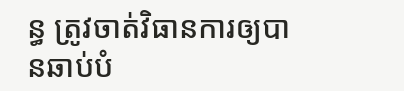ន្ធ ត្រូវចាត់វិធានការឲ្យបានឆាប់បំ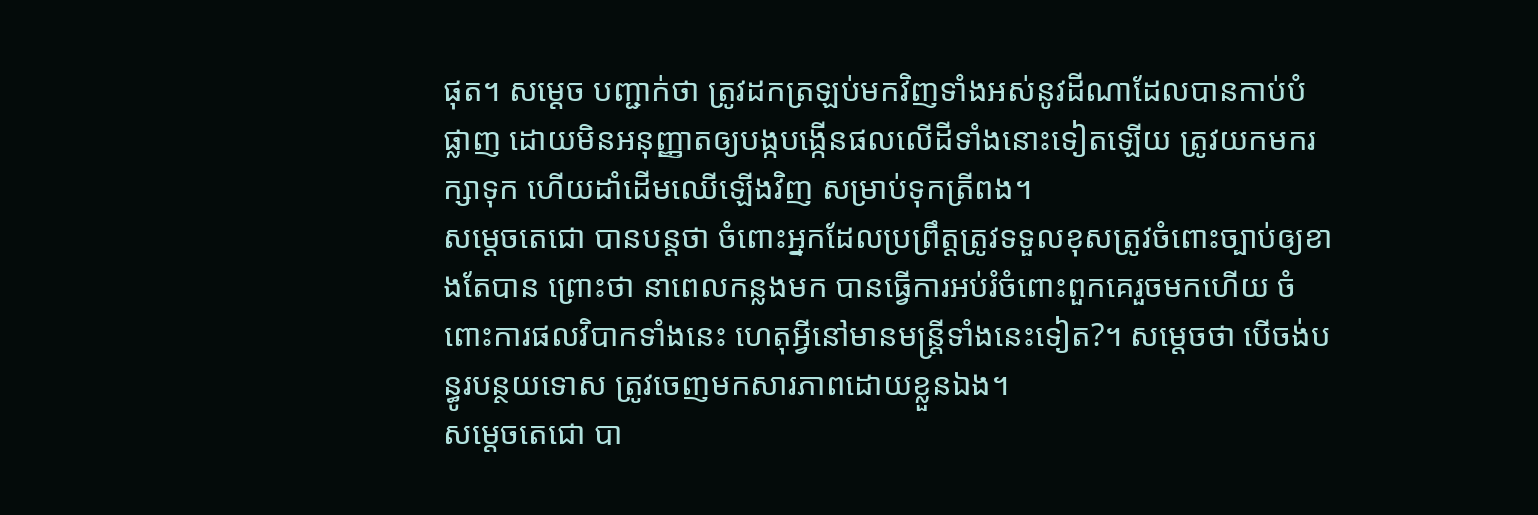ផុត។ សម្ដេច បញ្ជាក់ថា ត្រូវដកត្រឡប់មកវិញទាំងអស់នូវដីណាដែលបានកាប់បំផ្លាញ ដោយមិនអនុញ្ញាតឲ្យបង្កបង្កើនផលលើដីទាំងនោះទៀតឡើយ ត្រូវយកមករក្សាទុក ហើយដាំដើមឈើឡើងវិញ សម្រាប់ទុកត្រីពង។
សម្ដេចតេជោ បានបន្ដថា ចំពោះអ្នកដែលប្រព្រឹត្តត្រូវទទួលខុសត្រូវចំពោះច្បាប់ឲ្យខាងតែបាន ព្រោះថា នាពេលកន្លងមក បានធ្វើការអប់រំចំពោះពួកគេរួចមកហើយ ចំពោះការផលវិបាកទាំងនេះ ហេតុអ្វីនៅមានមន្ដ្រីទាំងនេះទៀត?។ សម្ដេចថា បើចង់បន្ធូរបន្ថយទោស ត្រូវចេញមកសារភាពដោយខ្លួនឯង។
សម្ដេចតេជោ បា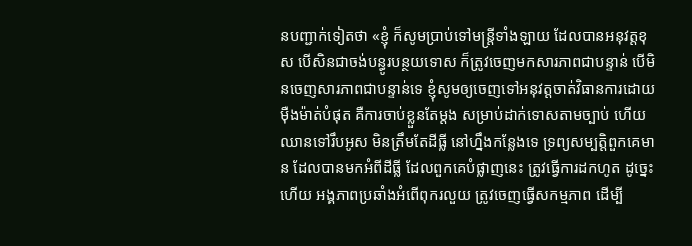នបញ្ជាក់ទៀតថា «ខ្ញុំ ក៏សូមប្រាប់ទៅមន្ដ្រីទាំងឡាយ ដែលបានអនុវត្តខុស បើសិនជាចង់បន្ធូរបន្ថយទោស ក៏ត្រូវចេញមកសារភាពជាបន្ទាន់ បើមិនចេញសារភាពជាបន្ទាន់ទេ ខ្ញុំសូមឲ្យចេញទៅអនុវត្តចាត់វិធានការដោយម៉ឺងម៉ាត់បំផុត គឺការចាប់ខ្លួនតែម្ដង សម្រាប់ដាក់ទោសតាមច្បាប់ ហើយឈានទៅរឹបអូស មិនត្រឹមតែដីធ្លី នៅហ្នឹងកន្លែងទេ ទ្រព្យសម្បត្តិពួកគេមាន ដែលបានមកអំពីដីធ្លី ដែលពួកគេបំផ្លាញនេះ ត្រូវធ្វើការដកហូត ដូច្នេះហើយ អង្គភាពប្រឆាំងអំពើពុករលួយ ត្រូវចេញធ្វើសកម្មភាព ដើម្បី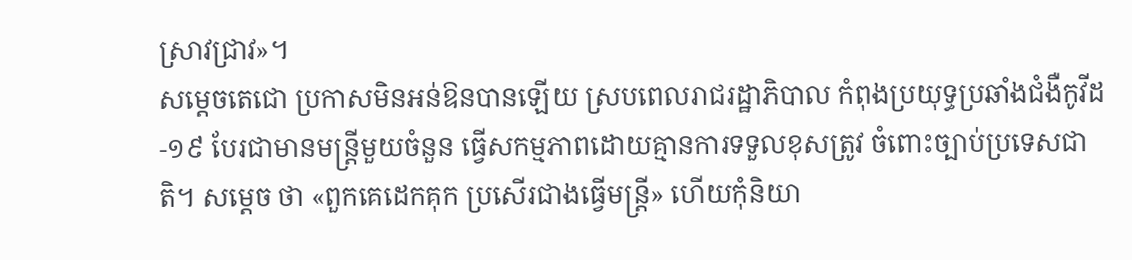ស្រាវជ្រាវ»។
សម្ដេចតេជោ ប្រកាសមិនអន់ឱនបានឡើយ ស្របពេលរាជរដ្ឋាភិបាល កំពុងប្រយុទ្ធប្រឆាំងជំងឺកូវីដ-១៩ បែរជាមានមន្ដ្រីមួយចំនួន ធ្វើសកម្មភាពដោយគ្មានការទទួលខុសត្រូវ ចំពោះច្បាប់ប្រទេសជាតិ។ សម្ដេច ថា «ពួកគេដេកគុក ប្រសើរជាងធ្វើមន្ដ្រី» ហើយកុំនិយា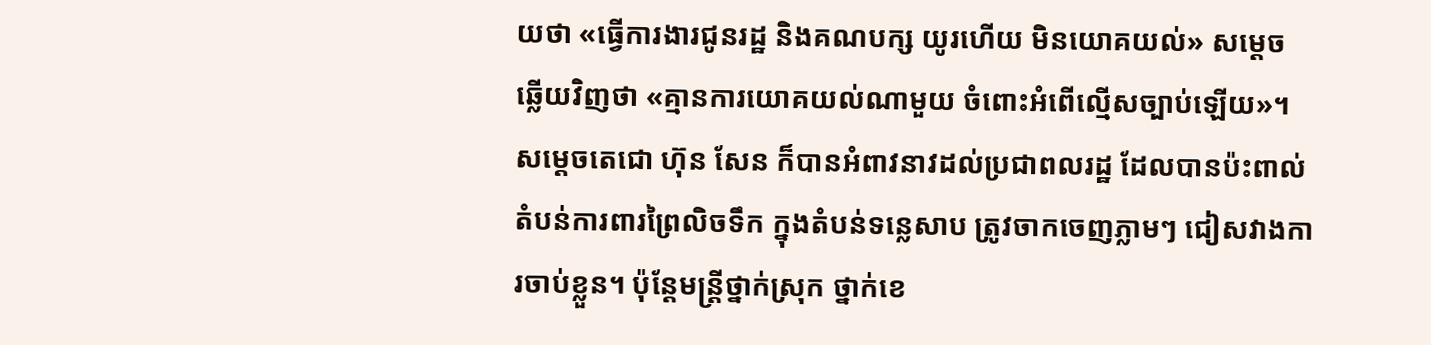យថា «ធ្វើការងារជូនរដ្ឋ និងគណបក្ស យូរហើយ មិនយោគយល់» សម្ដេច ឆ្លើយវិញថា «គ្មានការយោគយល់ណាមួយ ចំពោះអំពើល្មើសច្បាប់ឡើយ»។
សម្ដេចតេជោ ហ៊ុន សែន ក៏បានអំពាវនាវដល់ប្រជាពលរដ្ឋ ដែលបានប៉ះពាល់តំបន់ការពារព្រៃលិចទឹក ក្នុងតំបន់ទន្លេសាប ត្រូវចាកចេញភ្លាមៗ ជៀសវាងការចាប់ខ្លួន។ ប៉ុន្ដែមន្ដ្រីថ្នាក់ស្រុក ថ្នាក់ខេ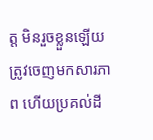ត្ត មិនរួចខ្លួនឡើយ ត្រូវចេញមកសារភាព ហើយប្រគល់ដី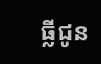ធ្លីជូន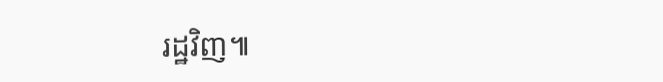រដ្ឋវិញ៕